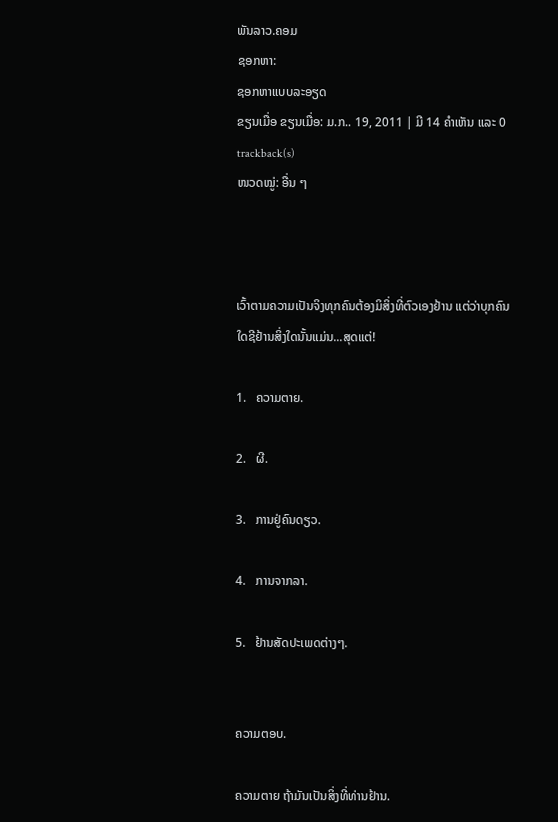ພັນລາວ.ຄອມ
ຊອກຫາ:
ຊອກຫາແບບລະອຽດ
ຂຽນເມື່ອ ຂຽນເມື່ອ: ມ.ກ.. 19, 2011 | ມີ 14 ຄຳເຫັນ ແລະ 0 trackback(s)
ໜວດໝູ່: ອື່ນ ໆ



ເວົ້າຕາມຄວາມເປັນຈິງທຸກຄົນຕ້ອງມິສິ່ງທີ່ຕົວເອງຢ້ານ ແຕ່ວ່າບຸກຄົນໃດຊີຢ້ານສິ່ງໃດນັ້ນແມ່ນ...ສຸດແຕ່!

1.   ຄວາມຕາຍ.

2.   ຜີ.

3.   ການຢູ່ຄົນດຽວ.

4.   ການຈາກລາ.

5.   ຢ້ານສັດປະເພດຕ່າງໆ.


ຄວາມຕອບ.

ຄວາມຕາຍ ຖ້າມັນເປັນສິ່ງທີ່ທ່ານຢ້ານ.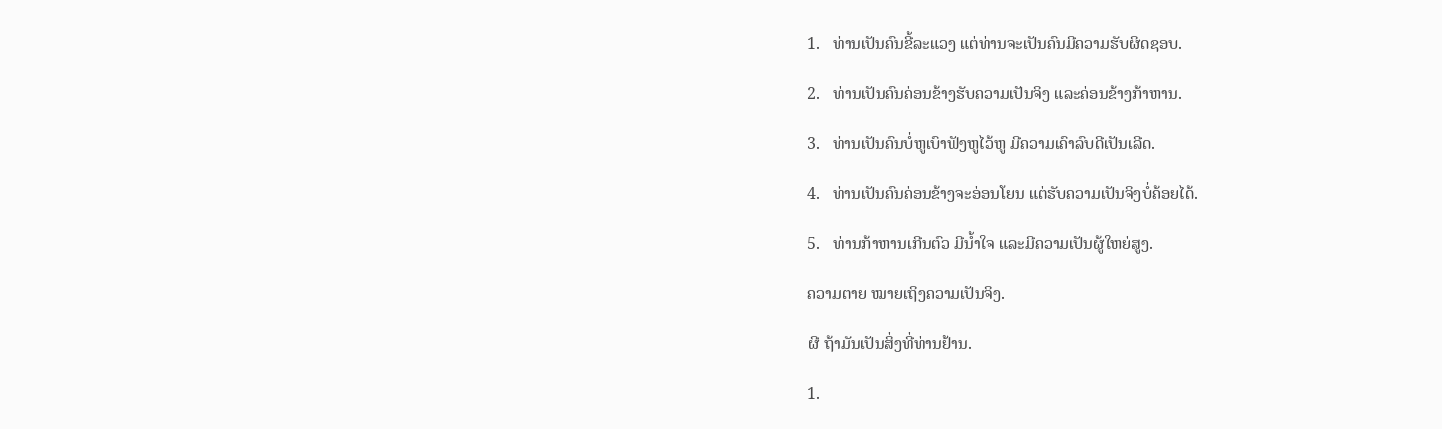1.   ທ່ານເປັນຄົນຂີ້ລະແວງ ແຕ່ທ່ານຈະເປັນຄົນມີຄວາມຮັບຜິດຊອບ.

2.   ທ່ານເປັນຄົນຄ່ອນຂ້າງຮັບຄວາມເປັນຈິງ ແລະຄ່ອນຂ້າງກ້າຫານ.

3.   ທ່ານເປັນຄົນບໍ່ຫູເບົາຟັງຫູໄວ້ຫູ ມີຄວາມເຄົາລົບດີເປັນເລີດ.

4.   ທ່ານເປັນຄົນຄ່ອນຂ້າງຈະອ່ອນໂຍນ ແຕ່ຮັບຄວາມເປັນຈິງບໍ່ຄ້ອຍໄດ້.

5.   ທ່ານກ້າຫານເກີນຕົວ ມີນ້ຳໃຈ ແລະມີຄວາມເປັນຜູ້ໃຫຍ່ສູງ.

ຄວາມຕາຍ ໝາຍເຖິງຄວາມເປັນຈິງ.

ຜີ ຖ້າມັນເປັນສິ່ງທີ່ທ່ານຢ້ານ.

1.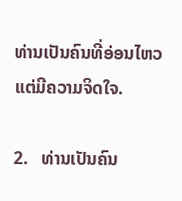ທ່ານເປັນຄົນທີ່ອ່ອນໄຫວ ແຕ່ມີຄວາມຈິດໃຈ.

2.   ທ່ານເປັນຄົນ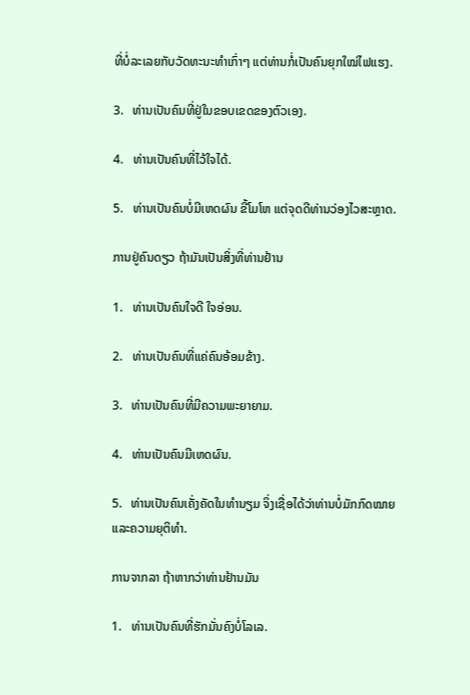ທີ່ບໍ່ລະເລຍກັບວັດທະນະທຳເກົ່າໆ ແຕ່ທ່ານກໍ່ເປັນຄົນຍຸກໃໝ່ໄຟແຮງ.

3.   ທ່ານເປັນຄົນທີ່ຢູ່ໃນຂອບເຂດຂອງຕົວເອງ.

4.   ທ່ານເປັນຄົນທີ່ໄວ້ໃຈໄດ້.

5.   ທ່ານເປັນຄົນບໍ່ມີເຫດຜົນ ຂີ້ໂມໂຫ ແຕ່ຈຸດດີທ່ານວ່ອງໄວສະຫຼາດ.

ການຢູ່ຄົນດຽວ ຖ້າມັນເປັນສິ່ງທີ່ທ່ານຢ້ານ

1.   ທ່ານເປັນຄົນໃຈດີ ໃຈອ່ອນ.

2.   ທ່ານເປັນຄົນທີ່ແຄ່ຄົນອ້ອມຂ້າງ.

3.   ທ່ານເປັນຄົນທີ່ມີຄວາມພະຍາຍາມ.

4.   ທ່ານເປັນຄົນມີເຫດຜົນ.

5.   ທ່ານເປັນຄົນເຄັ່ງຄັດໃນທຳນຽມ ຈິ່ງເຊື່ອໄດ້ວ່າທ່ານບໍ່ມັກກົດໝາຍ ແລະຄວາມຍຸຕິທຳ.

ການຈາກລາ ຖ້າຫາກວ່າທ່ານຢ້ານມັນ

1.   ທ່ານເປັນຄົນທີ່ຮັກມັ່ນຄົງບໍ່ໂລເລ.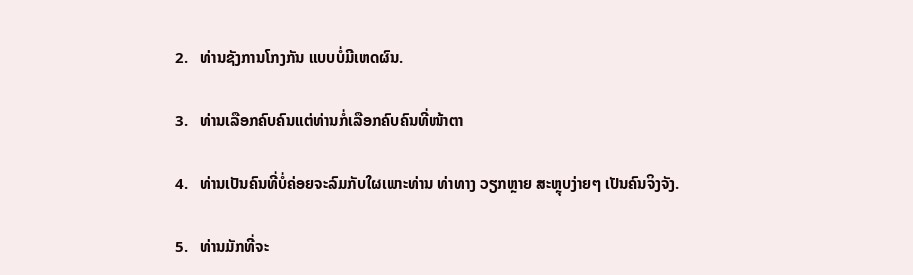2.   ທ່ານຊັງການໂກງກັນ ແບບບໍ່ມີເຫດຜົນ.

3.   ທ່ານເລືອກຄົບຄົນແຕ່ທ່ານກໍ່ເລືອກຄົບຄົນທີ່ໜ້າຕາ

4.   ທ່ານເປັນຄົນທີ່ບໍ່ຄ່ອຍຈະລົມກັບໃຜເພາະທ່ານ ທ່າທາງ ວຽກຫຼາຍ ສະຫຼຸບງ່າຍໆ ເປັນຄົນຈິງຈັງ.

5.   ທ່ານມັກທີ່ຈະ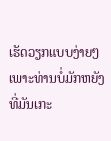ເຮັດວຽກແບບງ່າຍໆ ເພາະທ່ານບໍ່ມັກຫຍັງທີ່ມັນເກະ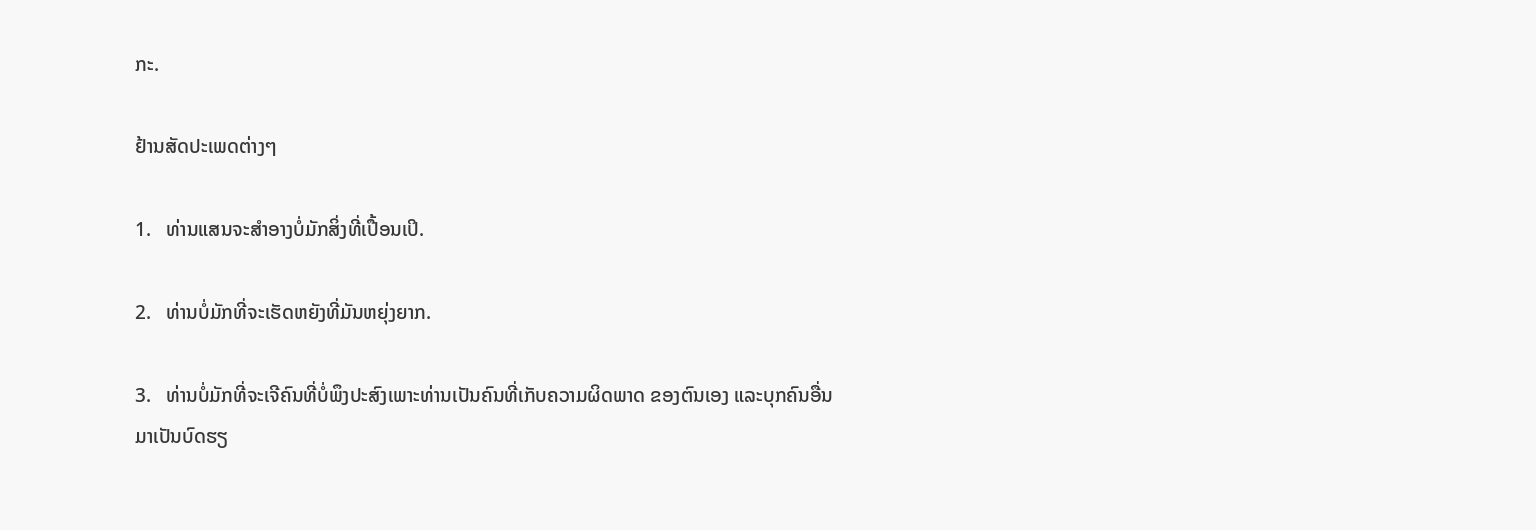ກະ.

ຢ້ານສັດປະເພດຕ່າງໆ

1.   ທ່ານແສນຈະສຳອາງບໍ່ມັກສິ່ງທີ່ເປື້ອນເປິ.

2.   ທ່ານບໍ່ມັກທີ່ຈະເຮັດຫຍັງທີ່ມັນຫຍຸ່ງຍາກ.

3.   ທ່ານບໍ່ມັກທີ່ຈະເຈີຄົນທີ່ບໍ່ພຶງປະສົງເພາະທ່ານເປັນຄົນທີ່ເກັບຄວາມຜິດພາດ ຂອງຕົນເອງ ແລະບຸກຄົນອື່ນ ມາເປັນບົດຮຽ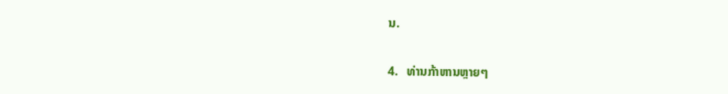ນ.

4.   ທ່ານກ້າຫານຫຼາຍໆ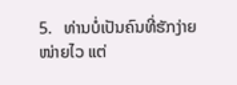5.   ທ່ານບໍ່ເປັນຄົນທີ່ຮັກງ່າຍໜ່າຍໄວ ແຕ່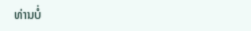ທ່ານບໍ່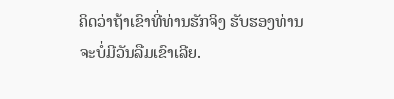ຄິດວ່າຖ້າເຂົາທີ່ທ່ານຮັກຈິງ ຮັບຮອງທ່ານຈະບໍ່ມີວັນລືມເຂົາເລີຍ.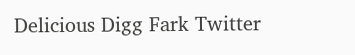Delicious Digg Fark Twitter